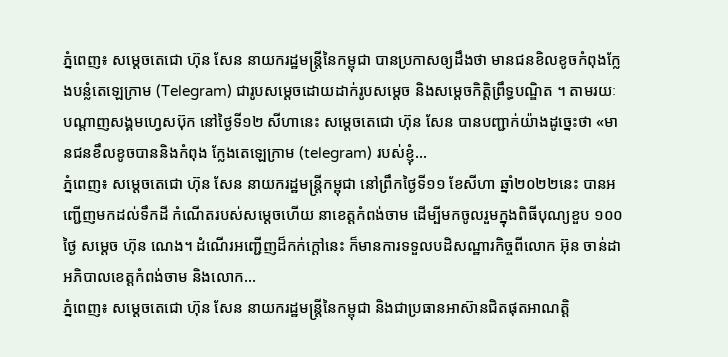ភ្នំពេញ៖ សម្ដេចតេជោ ហ៊ុន សែន នាយករដ្ឋមន្ត្រីនៃកម្ពុជា បានប្រកាសឲ្យដឹងថា មានជនខិលខូចកំពុងក្លែងបន្លំតេឡេក្រាម (Telegram) ជារូបសម្ដេចដោយដាក់រូបសម្ដេច និងសម្ដេចកិត្តិព្រឹទ្ធបណ្ឌិត ។ តាមរយៈបណ្ដាញសង្គមហ្វេសប៊ុក នៅថ្ងៃទី១២ សីហានេះ សម្ដេចតេជោ ហ៊ុន សែន បានបញ្ជាក់យ៉ាងដូច្នេះថា «មានជនខឹលខូចបាននិងកំពុង ក្លែងតេឡេក្រាម (telegram) របស់ខ្ញុំ...
ភ្នំពេញ៖ សម្តេចតេជោ ហ៊ុន សែន នាយករដ្ឋមន្ត្រីកម្ពុជា នៅព្រឹកថ្ងៃទី១១ ខែសីហា ឆ្នាំ២០២២នេះ បានអញ្ជើញមកដល់ទឹកដី កំណើតរបស់សម្តេចហើយ នាខេត្តកំពង់ចាម ដើម្បីមកចូលរួមក្នុងពិធីបុណ្យខួប ១០០ថ្ងៃ សម្តេច ហ៊ុន ណេង។ ដំណើរអញ្ជើញដ៏កក់ក្តៅនេះ ក៏មានការទទួលបដិសណ្ឋារកិច្ចពីលោក អ៊ុន ចាន់ដា អភិបាលខេត្តកំពង់ចាម និងលោក...
ភ្នំពេញ៖ សម្ដេចតេជោ ហ៊ុន សែន នាយករដ្ឋមន្ត្រីនៃកម្ពុជា និងជាប្រធានអាស៊ានជិតផុតអាណត្តិ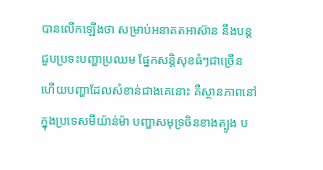បានលើកឡើងថា សម្រាប់អនាគតអាស៊ាន នឹងបន្តជួបប្រទះបញ្ហាប្រឈម ផ្នែកសន្តិសុខធំៗជាច្រើន ហើយបញ្ហាដែលសំខាន់ជាងគេនោះ គឺស្ថានភាពនៅក្នុងប្រទេសមីយ៉ាន់ម៉ា បញ្ហាសមុទ្រចិនខាងត្បូង ប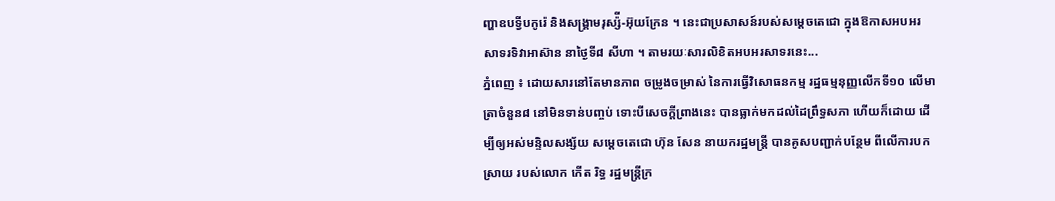ញ្ហាឧបទ្វីបកូរ៉េ និងសង្គ្រាមរុស្ស៉ី-អ៊ុយក្រែន ។ នេះជាប្រសាសន៍របស់សម្តេចតេជោ ក្នុងឱកាសអបអរសាទរទិវាអាស៊ាន នាថ្ងៃទី៨ សីហា ។ តាមរយៈសារលិខិតអបអរសាទរនេះ...
ភ្នំពេញ ៖ ដោយសារនៅតែមានភាព ចម្រូងចម្រាស់ នៃការធ្វើវិសោធនកម្ម រដ្ឋធម្មនុញ្ញលើកទី១០ លើមាត្រាចំនួន៨ នៅមិនទាន់បញ្ចប់ ទោះបីសេចក្តីព្រាងនេះ បានធ្លាក់មកដល់ដៃព្រឹទ្ធសភា ហើយក៏ដោយ ដើម្បីឲ្យអស់មន្ទិលសង្ស័យ សម្តេចតេជោ ហ៊ុន សែន នាយករដ្ឋមន្ត្រី បានគូសបញ្ជាក់បន្ថែម ពីលើការបកស្រាយ របស់លោក កើត រិទ្ធ រដ្ឋមន្រ្តីក្រ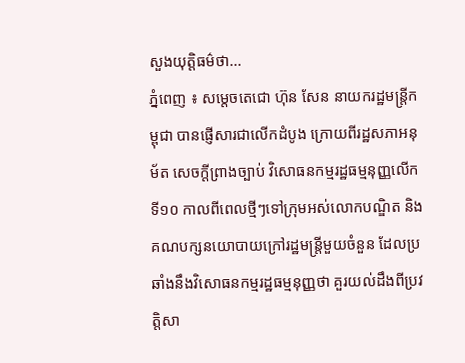សួងយុត្តិធម៌ថា...
ភ្នំពេញ ៖ សម្តេចតេជោ ហ៊ុន សែន នាយករដ្ឋមន្រ្តីកម្ពុជា បានផ្ញើសារជាលើកដំបូង ក្រោយពីរដ្ឋសភាអនុម័ត សេចក្តីព្រាងច្បាប់ វិសោធនកម្មរដ្ឋធម្មនុញ្ញលើកទី១០ កាលពីពេលថ្មីៗទៅក្រុមអស់លោកបណ្ឌិត និងគណបក្សនយោបាយក្រៅរដ្ឋមន្រ្តីមួយចំនួន ដែលប្រឆាំងនឹងវិសោធនកម្មរដ្ឋធម្មនុញ្ញថា គួរយល់ដឹងពីប្រវត្តិសា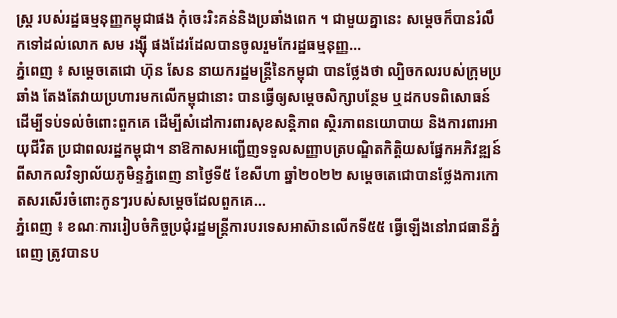ស្រ្ត របស់រដ្ឋធម្មនុញ្ញកម្ពុជាផង កុំចេះរិះគន់និងប្រឆាំងពេក ។ ជាមួយគ្នានេះ សម្តេចក៏បានរំលឹកទៅដល់លោក សម រង្ស៊ី ផងដែរដែលបានចូលរួមកែរដ្ឋធម្មនុញ្ញ...
ភ្នំពេញ ៖ សម្ដេចតេជោ ហ៊ុន សែន នាយករដ្ឋមន្ដ្រីនៃកម្ពុជា បានថ្លែងថា ល្បិចកលរបស់ក្រុមប្រឆាំង តែងតែវាយប្រហារមកលើកម្ពុជានោះ បានធ្វើឲ្យសម្ដេចសិក្សាបន្ថែម ឬដកបទពិសោធន៍ ដើម្បីទប់ទល់ចំពោះពួកគេ ដើម្បីសំដៅការពារសុខសន្ដិភាព ស្ថិរភាពនយោបាយ និងការពារអាយុជីវិត ប្រជាពលរដ្ឋកម្ពុជា។ នាឱកាសអញ្ជើញទទួលសញ្ញាបត្របណ្ឌិតកិត្តិយសផ្នែកអភិវឌ្ឍន៍ ពីសាកលវិទ្យាល័យភូមិន្ទភ្នំពេញ នាថ្ងៃទី៥ ខែសីហា ឆ្នាំ២០២២ សម្ដេចតេជោបានថ្លែងការកោតសរសើរចំពោះកូនៗរបស់សម្ដេចដែលពួកគេ...
ភ្នំពេញ ៖ ខណៈការរៀបចំកិច្ចប្រជុំរដ្ឋមន្រ្តីការបរទេសអាស៊ានលើកទី៥៥ ធ្វើឡើងនៅរាជធានីភ្នំពេញ ត្រូវបានប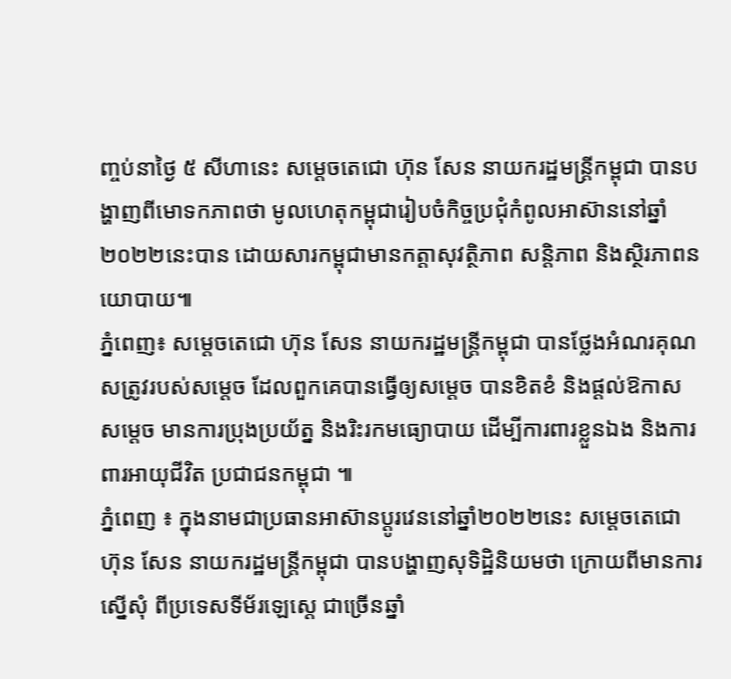ញ្ចប់នាថ្ងៃ ៥ សីហានេះ សម្តេចតេជោ ហ៊ុន សែន នាយករដ្ឋមន្រ្តីកម្ពុជា បានបង្ហាញពីមោទកភាពថា មូលហេតុកម្ពុជារៀបចំកិច្ចប្រជុំកំពូលអាស៊ាននៅឆ្នាំ២០២២នេះបាន ដោយសារកម្ពុជាមានកត្តាសុវត្ថិភាព សន្តិភាព និងស្ថិរភាពនយោបាយ៕
ភ្នំពេញ៖ សម្តេចតេជោ ហ៊ុន សែន នាយករដ្ឋមន្រ្តីកម្ពុជា បានថ្លែងអំណរគុណ សត្រូវរបស់សម្តេច ដែលពួកគេបានធ្វើឲ្យសម្តេច បានខិតខំ និងផ្តល់ឱកាសសម្តេច មានការប្រុងប្រយ័ត្ន និងរិះរកមធ្យោបាយ ដើម្បីការពារខ្លួនឯង និងការពារអាយុជីវិត ប្រជាជនកម្ពុជា ៕
ភ្នំពេញ ៖ ក្នុងនាមជាប្រធានអាស៊ានប្តូរវេននៅឆ្នាំ២០២២នេះ សម្តេចតេជោ ហ៊ុន សែន នាយករដ្ឋមន្រ្តីកម្ពុជា បានបង្ហាញសុទិដ្ឋិនិយមថា ក្រោយពីមានការស្នើសុំ ពីប្រទេសទីម័រឡេស្តេ ជាច្រើនឆ្នាំ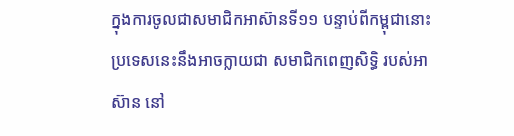ក្នុងការចូលជាសមាជិកអាស៊ានទី១១ បន្ទាប់ពីកម្ពុជានោះ ប្រទេសនេះនឹងអាចក្លាយជា សមាជិកពេញសិទ្ធិ របស់អាស៊ាន នៅ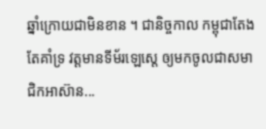ឆ្នាំក្រោយជាមិនខាន ។ ជានិច្ចកាល កម្ពុជាតែងតែគាំទ្រ វត្តមានទីម័រឡេស្តេ ឲ្យមកចូលជាសមាជិកអាស៊ាន...